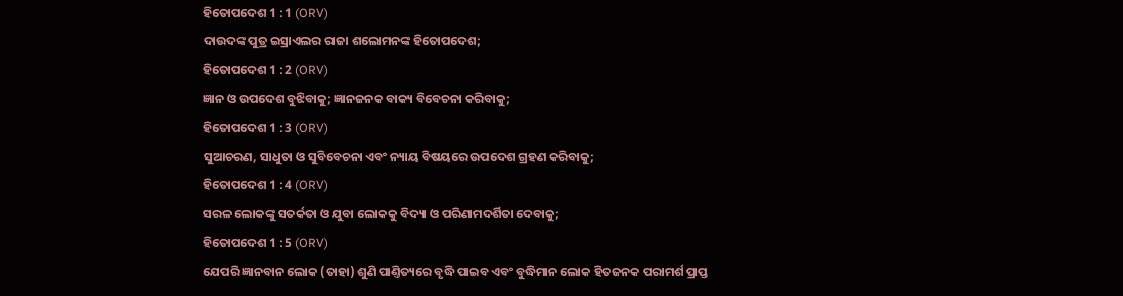ହିତୋପଦେଶ 1 : 1 (ORV)
ଦାଉଦଙ୍କ ପୁତ୍ର ଇସ୍ରାଏଲର ରାଜା ଶଲୋମନଙ୍କ ହିତୋପଦେଶ;
ହିତୋପଦେଶ 1 : 2 (ORV)
ଜ୍ଞାନ ଓ ଉପଦେଶ ବୁଝିବାକୁ; ଜ୍ଞାନଜନକ ବାକ୍ୟ ବିବେଚନା କରିବାକୁ;
ହିତୋପଦେଶ 1 : 3 (ORV)
ସୁଆଚରଣ, ସାଧୁତା ଓ ସୁବିବେଚନା ଏବଂ ନ୍ୟାୟ ବିଷୟରେ ଉପଦେଶ ଗ୍ରହଣ କରିବାକୁ;
ହିତୋପଦେଶ 1 : 4 (ORV)
ସରଳ ଲୋକଙ୍କୁ ସତର୍କତା ଓ ଯୁବା ଲୋକକୁ ବିଦ୍ୟା ଓ ପରିଣାମଦର୍ଶିତା ଦେବାକୁ;
ହିତୋପଦେଶ 1 : 5 (ORV)
ଯେପରି ଜ୍ଞାନବାନ ଲୋକ (ତାହା) ଶୁଣି ପାଣ୍ତିତ୍ୟରେ ବୃଦ୍ଧି ପାଇବ ଏବଂ ବୁଦ୍ଧିମାନ ଲୋକ ହିତଜନକ ପରାମର୍ଶ ପ୍ରାପ୍ତ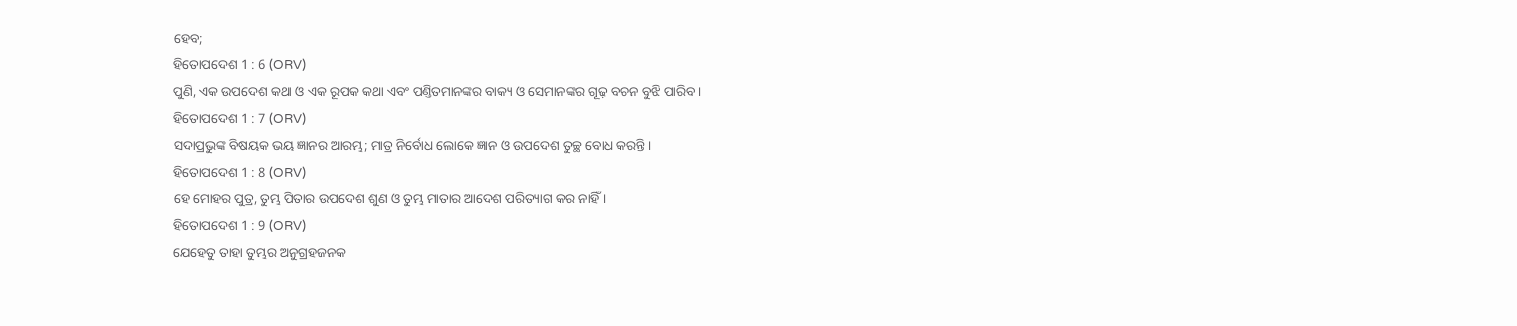ହେବ;
ହିତୋପଦେଶ 1 : 6 (ORV)
ପୁଣି, ଏକ ଉପଦେଶ କଥା ଓ ଏକ ରୂପକ କଥା ଏବଂ ପଣ୍ତିତମାନଙ୍କର ବାକ୍ୟ ଓ ସେମାନଙ୍କର ଗୂଢ଼ ବଚନ ବୁଝି ପାରିବ ।
ହିତୋପଦେଶ 1 : 7 (ORV)
ସଦାପ୍ରଭୁଙ୍କ ବିଷୟକ ଭୟ ଜ୍ଞାନର ଆରମ୍ଭ; ମାତ୍ର ନିର୍ବୋଧ ଲୋକେ ଜ୍ଞାନ ଓ ଉପଦେଶ ତୁଚ୍ଛ ବୋଧ କରନ୍ତି ।
ହିତୋପଦେଶ 1 : 8 (ORV)
ହେ ମୋହର ପୁତ୍ର, ତୁମ୍ଭ ପିତାର ଉପଦେଶ ଶୁଣ ଓ ତୁମ୍ଭ ମାତାର ଆଦେଶ ପରିତ୍ୟାଗ କର ନାହିଁ ।
ହିତୋପଦେଶ 1 : 9 (ORV)
ଯେହେତୁ ତାହା ତୁମ୍ଭର ଅନୁଗ୍ରହଜନକ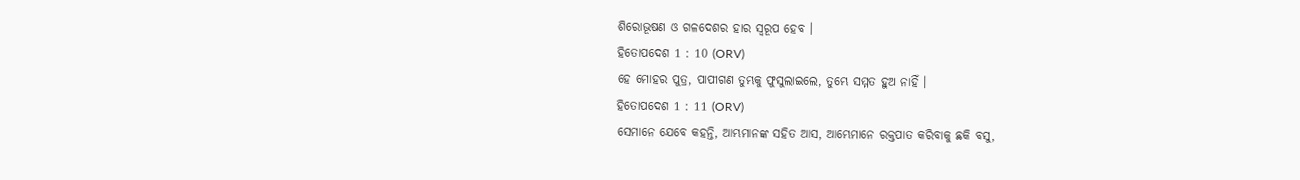ଶିରୋଭୂଷଣ ଓ ଗଳଦେଶର ହାର ସ୍ଵରୂପ ହେବ ।
ହିତୋପଦେଶ 1 : 10 (ORV)
ହେ ମୋହର ପୁତ୍ର, ପାପୀଗଣ ତୁମ୍ଭକୁ ଫୁସୁଲାଇଲେ, ତୁମ୍ଭେ ସମ୍ମତ ହୁଅ ନାହିଁ ।
ହିତୋପଦେଶ 1 : 11 (ORV)
ସେମାନେ ଯେବେ କହନ୍ତି, ଆମ୍ଭମାନଙ୍କ ସହିତ ଆସ, ଆମ୍ଭେମାନେ ରକ୍ତପାତ କରିବାକୁ ଛକି ବସୁ,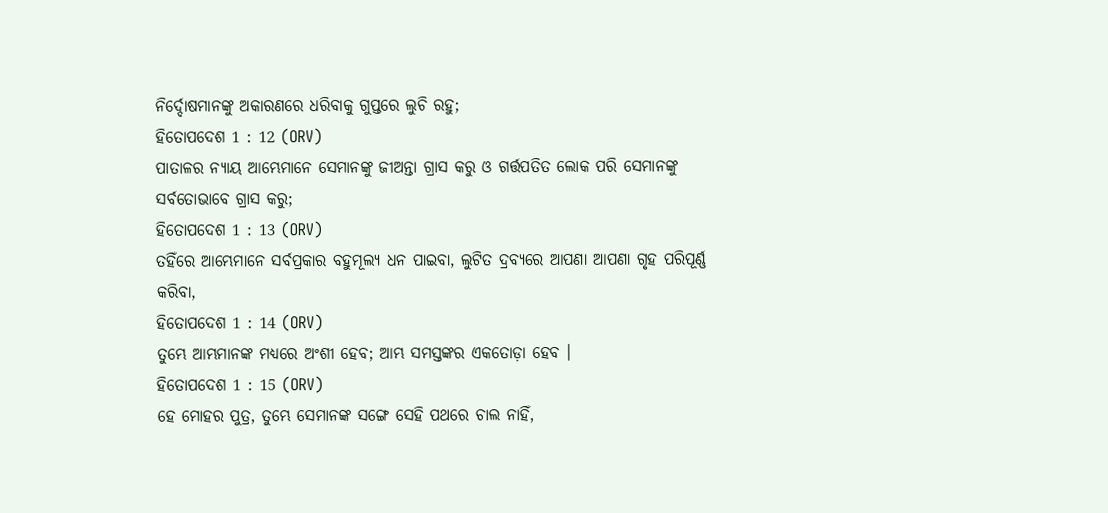ନିର୍ଦ୍ଦୋଷମାନଙ୍କୁ ଅକାରଣରେ ଧରିବାକୁ ଗୁପ୍ତରେ ଲୁଚି ରହୁ;
ହିତୋପଦେଶ 1 : 12 (ORV)
ପାତାଳର ନ୍ୟାୟ ଆମ୍ଭେମାନେ ସେମାନଙ୍କୁ ଜୀଅନ୍ତା ଗ୍ରାସ କରୁ ଓ ଗର୍ତ୍ତପତିତ ଲୋକ ପରି ସେମାନଙ୍କୁ ସର୍ବତୋଭାବେ ଗ୍ରାସ କରୁ;
ହିତୋପଦେଶ 1 : 13 (ORV)
ତହିଁରେ ଆମ୍ଭେମାନେ ସର୍ବପ୍ରକାର ବହୁମୂଲ୍ୟ ଧନ ପାଇବା, ଲୁଟିତ ଦ୍ରବ୍ୟରେ ଆପଣା ଆପଣା ଗୃହ ପରିପୂର୍ଣ୍ଣ କରିବା,
ହିତୋପଦେଶ 1 : 14 (ORV)
ତୁମ୍ଭେ ଆମ୍ଭମାନଙ୍କ ମଧ୍ୟରେ ଅଂଶୀ ହେବ; ଆମ୍ଭ ସମସ୍ତଙ୍କର ଏକତୋଡ଼ା ହେବ ।
ହିତୋପଦେଶ 1 : 15 (ORV)
ହେ ମୋହର ପୁତ୍ର, ତୁମ୍ଭେ ସେମାନଙ୍କ ସଙ୍ଗେ ସେହି ପଥରେ ଚାଲ ନାହିଁ,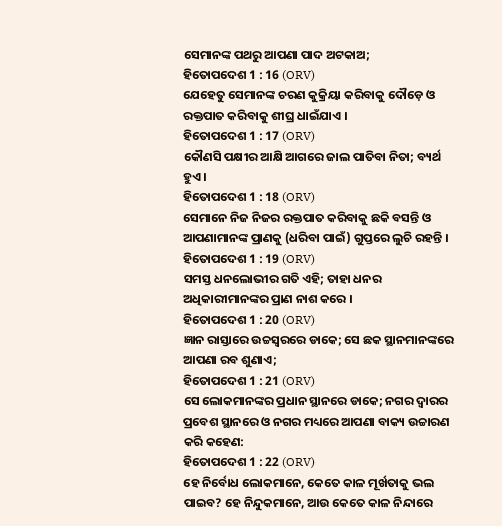ସେମାନଙ୍କ ପଥରୁ ଆପଣା ପାଦ ଅଟକାଅ;
ହିତୋପଦେଶ 1 : 16 (ORV)
ଯେହେତୁ ସେମାନଙ୍କ ଚରଣ କୁକ୍ରିୟା କରିବାକୁ ଦୌଡ଼େ ଓ ରକ୍ତପାତ କରିବାକୁ ଶୀଘ୍ର ଧାଇଁଯାଏ ।
ହିତୋପଦେଶ 1 : 17 (ORV)
କୌଣସି ପକ୍ଷୀର ଆକ୍ଷି ଆଗରେ ଜାଲ ପାତିବା ନିତା; ବ୍ୟର୍ଥ ହୁଏ ।
ହିତୋପଦେଶ 1 : 18 (ORV)
ସେମାନେ ନିଜ ନିଜର ରକ୍ତପାତ କରିବାକୁ ଛକି ବସନ୍ତି ଓ ଆପଣାମାନଙ୍କ ପ୍ରାଣକୁ (ଧରିବା ପାଇଁ) ଗୁପ୍ତରେ ଲୁଚି ରହନ୍ତି ।
ହିତୋପଦେଶ 1 : 19 (ORV)
ସମସ୍ତ ଧନଲୋଭୀର ଗତି ଏହି; ତାହା ଧନର ଅଧିକାରୀମାନଙ୍କର ପ୍ରାଣ ନାଶ କରେ ।
ହିତୋପଦେଶ 1 : 20 (ORV)
ଜ୍ଞାନ ରାସ୍ତାରେ ଉଚ୍ଚସ୍ଵରରେ ଡାକେ; ସେ ଛକ ସ୍ଥାନମାନଙ୍କରେ ଆପଣା ରବ ଶୁଣାଏ;
ହିତୋପଦେଶ 1 : 21 (ORV)
ସେ ଲୋକମାନଙ୍କର ପ୍ରଧାନ ସ୍ଥାନରେ ଡାକେ; ନଗର ଦ୍ଵାରର ପ୍ରବେଶ ସ୍ଥାନରେ ଓ ନଗର ମଧ୍ୟରେ ଆପଣା ବାକ୍ୟ ଉଚ୍ଚାରଣ କରି କହେଣ:
ହିତୋପଦେଶ 1 : 22 (ORV)
ହେ ନିର୍ବୋଧ ଲୋକମାନେ, କେତେ କାଳ ମୂର୍ଖତାକୁ ଭଲ ପାଇବ? ହେ ନିନ୍ଦୁକମାନେ, ଆଉ କେତେ କାଳ ନିନ୍ଦାରେ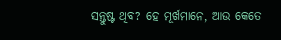ସନ୍ତୁଷ୍ଟ ଥିବ? ହେ ମୂର୍ଖମାନେ, ଆଉ କେତେ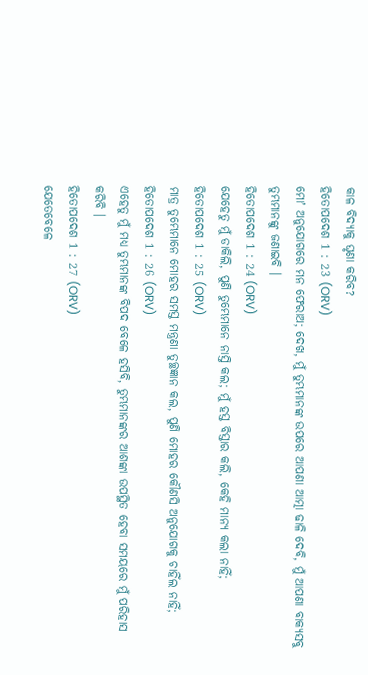କାଳ ବିଦ୍ୟାକୁ ଘୃଣା କରିବ?
ହିତୋପଦେଶ 1 : 23 (ORV)
ମୋʼ ଅନୁଯୋଗରେ ମନ ଫେରାଅ; ଦେଖ, ମୁଁ ତୁମ୍ଭମାନଙ୍କ ଉପରେ ଆପଣା ଆତ୍ମା ଢାଳି ଦେବି, ମୁଁ ଆପଣା ବାକ୍ୟସବୁ ତୁମ୍ଭମାନଙ୍କୁ ଜଣାଇବି ।
ହିତୋପଦେଶ 1 : 24 (ORV)
ଯେହେତୁ ମୁଁ ଡାକିଲି, ପୁଣି ତୁମ୍ଭେମାନେ ନାସ୍ତି କଲ; ମୁଁ ହସ୍ତ ବିସ୍ତାର କଲି, କେହି ମାନ୍ୟ କଲା ନାହିଁ;
ହିତୋପଦେଶ 1 : 25 (ORV)
ମାତ୍ର ତୁମ୍ଭେମାନେ ମୋହର ସମସ୍ତ ମନ୍ତ୍ରଣା ତୁଚ୍ଛଜ୍ଞାନ କଲ, ପୁଣି ମୋହର କୌଣସି ଅନୁଯୋଗକୁ ଚାହିଁଲ ନାହିଁ;
ହିତୋପଦେଶ 1 : 26 (ORV)
ଏହେତୁ ମୁଁ ମଧ୍ୟ ତୁମ୍ଭମାନଙ୍କ ବିପଦ ବେଳେ ହସିବି, ତୁମ୍ଭମାନଙ୍କର ଆଶଙ୍କା ଉପସ୍ଥିତ ହେବା ସମୟରେ ମୁଁ ପରିହାସ କରିବି ।
ହିତୋପଦେଶ 1 : 27 (ORV)
ଯେତେବେଳେ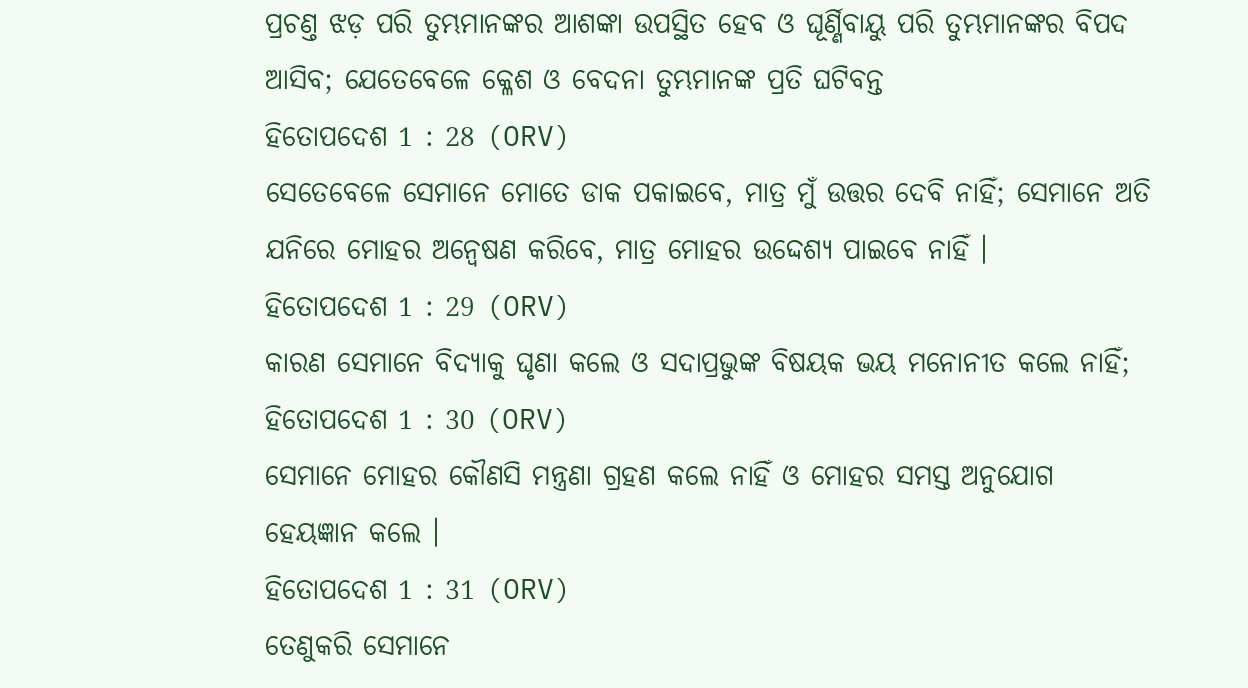ପ୍ରଚଣ୍ତ ଝଡ଼ ପରି ତୁମ୍ଭମାନଙ୍କର ଆଶଙ୍କା ଉପସ୍ଥିତ ହେବ ଓ ଘୂର୍ଣ୍ଣିବାୟୁ ପରି ତୁମ୍ଭମାନଙ୍କର ବିପଦ ଆସିବ; ଯେତେବେଳେ କ୍ଳେଶ ଓ ବେଦନା ତୁମ୍ଭମାନଙ୍କ ପ୍ରତି ଘଟିବନ୍ତ
ହିତୋପଦେଶ 1 : 28 (ORV)
ସେତେବେଳେ ସେମାନେ ମୋତେ ଡାକ ପକାଇବେ, ମାତ୍ର ମୁଁ ଉତ୍ତର ଦେବି ନାହିଁ; ସେମାନେ ଅତି ଯନିରେ ମୋହର ଅନ୍ଵେଷଣ କରିବେ, ମାତ୍ର ମୋହର ଉଦ୍ଦେଶ୍ୟ ପାଇବେ ନାହିଁ ।
ହିତୋପଦେଶ 1 : 29 (ORV)
କାରଣ ସେମାନେ ବିଦ୍ୟାକୁ ଘୃଣା କଲେ ଓ ସଦାପ୍ରଭୁଙ୍କ ବିଷୟକ ଭୟ ମନୋନୀତ କଲେ ନାହିଁ;
ହିତୋପଦେଶ 1 : 30 (ORV)
ସେମାନେ ମୋହର କୌଣସି ମନ୍ତ୍ରଣା ଗ୍ରହଣ କଲେ ନାହିଁ ଓ ମୋହର ସମସ୍ତ ଅନୁଯୋଗ ହେୟଜ୍ଞାନ କଲେ ।
ହିତୋପଦେଶ 1 : 31 (ORV)
ତେଣୁକରି ସେମାନେ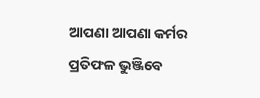ଆପଣା ଆପଣା କର୍ମର ପ୍ରତିଫଳ ଭୁଞ୍ଜିବେ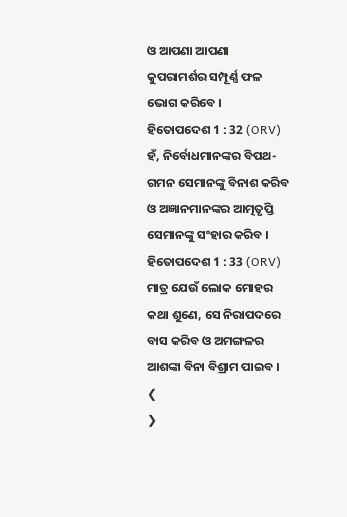ଓ ଆପଣା ଆପଣା କୁପରାମର୍ଶର ସମ୍ପୂର୍ଣ୍ଣ ଫଳ ଭୋଗ କରିବେ ।
ହିତୋପଦେଶ 1 : 32 (ORV)
ହଁ, ନିର୍ବୋଧମାନଙ୍କର ବିପଥ-ଗମନ ସେମାନଙ୍କୁ ବିନାଶ କରିବ ଓ ଅଜ୍ଞାନମାନଙ୍କର ଆତ୍ମତୃପ୍ତି ସେମାନଙ୍କୁ ସଂହାର କରିବ ।
ହିତୋପଦେଶ 1 : 33 (ORV)
ମାତ୍ର ଯେଉଁ ଲୋକ ମୋହର କଥା ଶୁଣେ, ସେ ନିରାପଦରେ ବାସ କରିବ ଓ ଅମଙ୍ଗଳର ଆଶଙ୍କା ବିନା ବିଶ୍ରାମ ପାଇବ ।
❮
❯